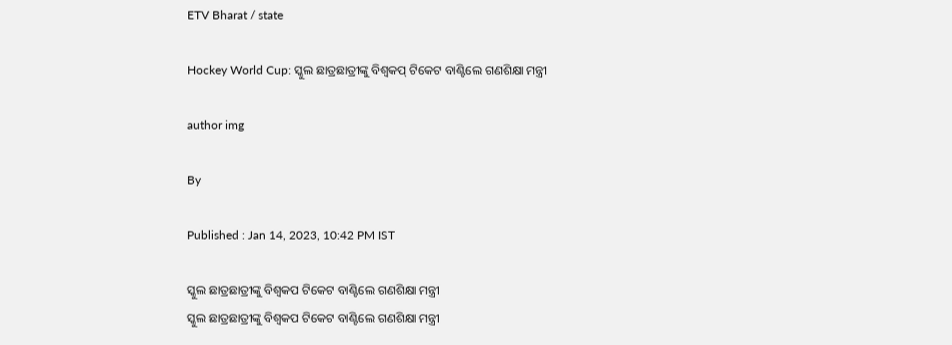ETV Bharat / state

Hockey World Cup: ସ୍କୁଲ ଛାତ୍ରଛାତ୍ରୀଙ୍କୁ ବିଶ୍ୱକପ୍ ଟିକେଟ ବାଣ୍ଟିଲେ ଗଣଶିକ୍ଷା ମନ୍ତ୍ରୀ

author img

By

Published : Jan 14, 2023, 10:42 PM IST

ସ୍କୁଲ ଛାତ୍ରଛାତ୍ରୀଙ୍କୁ ବିଶ୍ୱକପ ଟିକେଟ ବାଣ୍ଟିଲେ ଗଣଶିକ୍ଷା ମନ୍ତ୍ରୀ
ସ୍କୁଲ ଛାତ୍ରଛାତ୍ରୀଙ୍କୁ ବିଶ୍ୱକପ ଟିକେଟ ବାଣ୍ଟିଲେ ଗଣଶିକ୍ଷା ମନ୍ତ୍ରୀ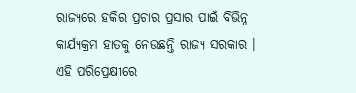ରାଜ୍ୟରେ ହକିର ପ୍ରଚାର ପ୍ରସାର ପାଇଁ ବିଭିନ୍ନ କାର୍ଯ୍ୟକ୍ରମ ହାତକୁ ନେଉଛନ୍ତି ରାଜ୍ୟ ସରକାର । ଏହି ପରିପ୍ରେକ୍ଷୀରେ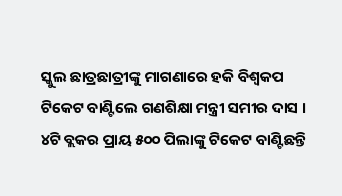ସ୍କୁଲ ଛାତ୍ରଛାତ୍ରୀଙ୍କୁ ମାଗଣାରେ ହକି ବିଶ୍ୱକପ ଟିକେଟ ବାଣ୍ଟିଲେ ଗଣଶିକ୍ଷା ମନ୍ତ୍ରୀ ସମୀର ଦାସ । ୪ଟି ବ୍ଲକର ପ୍ରାୟ ୫୦୦ ପିଲାଙ୍କୁ ଟିକେଟ ବାଣ୍ଟିଛନ୍ତି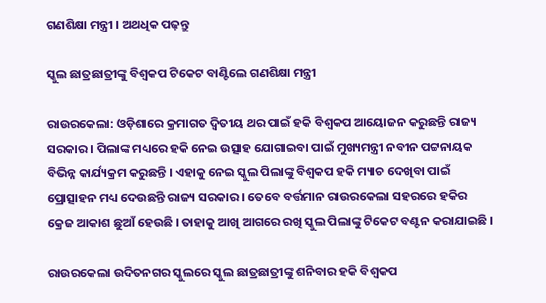ଗଣଶିକ୍ଷା ମନ୍ତ୍ରୀ । ଅଥଧିକ ପଢ଼ନ୍ତୁ

ସ୍କୁଲ ଛାତ୍ରଛାତ୍ରୀଙ୍କୁ ବିଶ୍ୱକପ ଟିକେଟ ବାଣ୍ଟିଲେ ଗଣଶିକ୍ଷା ମନ୍ତ୍ରୀ

ରାଉରକେଲା: ଓଡ଼ିଶାରେ କ୍ରମାଗତ ଦ୍ବିତୀୟ ଥର ପାଇଁ ହକି ବିଶ୍ବକପ ଆୟୋଜନ କରୁଛନ୍ତି ରାଜ୍ୟ ସରକାର । ପିଲାଙ୍କ ମଧ୍ୟରେ ହକି ନେଇ ଉତ୍ସାହ ଯୋଗାଇବା ପାଇଁ ମୁଖ୍ୟମନ୍ତ୍ରୀ ନବୀନ ପଟ୍ଟନାୟକ ବିଭିନ୍ନ କାର୍ଯ୍ୟକ୍ରମ କରୁଛନ୍ତି । ଏହାକୁ ନେଇ ସ୍କୁଲ ପିଲାଙ୍କୁ ବିଶ୍ବକପ ହକି ମ୍ୟାଚ ଦେଖିବା ପାଇଁ ପ୍ରୋତ୍ସାହନ ମଧ୍ୟ ଦେଉଛନ୍ତି ରାଜ୍ୟ ସରକାର । ତେବେ ବର୍ତ୍ତମାନ ରାଉରକେଲା ସହରରେ ହକିର କ୍ରେଜ ଆକାଶ ଛୁଆଁ ହେଉଛି । ତାହାକୁ ଆଖି ଆଗରେ ରଖି ସ୍କୁଲ ପିଲାଙ୍କୁ ଟିକେଟ ବଣ୍ଟନ କରାଯାଇଛି ।

ରାଉରକେଲା ଉଦିତନଗର ସ୍କୁଲରେ ସ୍କୁଲ ଛାତ୍ରଛାତ୍ରୀଙ୍କୁ ଶନିବାର ହକି ବିଶ୍ବକପ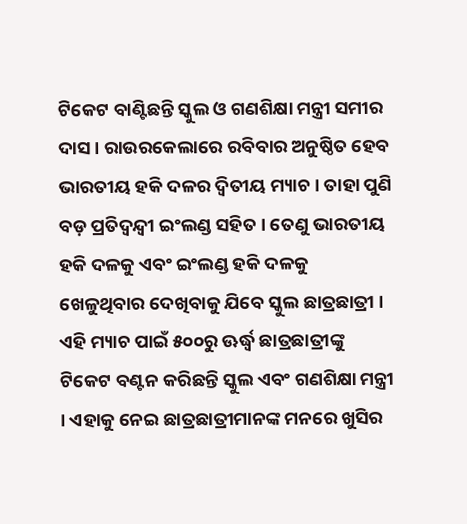ଟିକେଟ ବାଣ୍ଟିଛନ୍ତି ସ୍କୁଲ ଓ ଗଣଶିକ୍ଷା ମନ୍ତ୍ରୀ ସମୀର ଦାସ । ରାଉରକେଲାରେ ରବିବାର ଅନୁଷ୍ଠିତ ହେବ ଭାରତୀୟ ହକି ଦଳର ଦ୍ବିତୀୟ ମ୍ୟାଚ । ତାହା ପୁଣି ବଡ଼ ପ୍ରତିଦ୍ବନ୍ଦ୍ବୀ ଇଂଲଣ୍ଡ ସହିତ । ତେଣୁ ଭାରତୀୟ ହକି ଦଳକୁ ଏବଂ ଇଂଲଣ୍ଡ ହକି ଦଳକୁ ଖେଳୁଥିବାର ଦେଖିବାକୁ ଯିବେ ସ୍କୁଲ ଛାତ୍ରଛାତ୍ରୀ । ଏହି ମ୍ୟାଚ ପାଇଁ ୫୦୦ରୁ ଊର୍ଦ୍ଧ୍ବ ଛାତ୍ରଛାତ୍ରୀଙ୍କୁ ଟିକେଟ ବଣ୍ଟନ କରିଛନ୍ତି ସ୍କୁଲ ଏବଂ ଗଣଶିକ୍ଷା ମନ୍ତ୍ରୀ । ଏହାକୁ ନେଇ ଛାତ୍ରଛାତ୍ରୀମାନଙ୍କ ମନରେ ଖୁସିର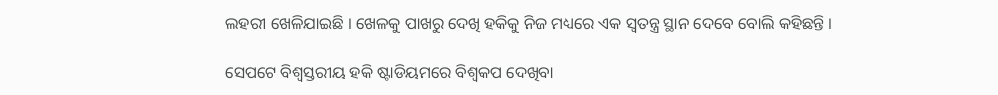ଲହରୀ ଖେଳିଯାଇଛି । ଖେଳକୁ ପାଖରୁ ଦେଖି ହକିକୁ ନିଜ ମଧ୍ୟରେ ଏକ ସ୍ବତନ୍ତ୍ର ସ୍ଥାନ ଦେବେ ବୋଲି କହିଛନ୍ତି ।

ସେପଟେ ବିଶ୍ବସ୍ତରୀୟ ହକି ଷ୍ଟାଡିୟମରେ ବିଶ୍ବକପ ଦେଖିବା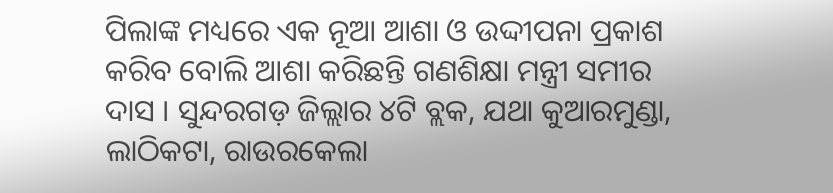ପିଲାଙ୍କ ମଧ୍ୟରେ ଏକ ନୂଆ ଆଶା ଓ ଉଦ୍ଦୀପନା ପ୍ରକାଶ କରିବ ବୋଲି ଆଶା କରିଛନ୍ତି ଗଣଶିକ୍ଷା ମନ୍ତ୍ରୀ ସମୀର ଦାସ । ସୁନ୍ଦରଗଡ଼ ଜିଲ୍ଲାର ୪ଟି ବ୍ଲକ, ଯଥା କୁଆରମୁଣ୍ଡା, ଲାଠିକଟା, ରାଉରକେଲା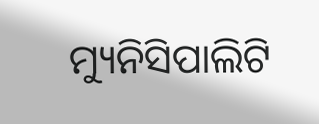ମ୍ୟୁନିସିପାଲିଟି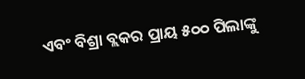ଏବଂ ବିଶ୍ରା ବ୍ଲକର ପ୍ରାୟ ୫୦୦ ପିଲାଙ୍କୁ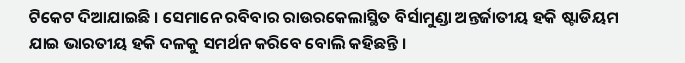ଟିକେଟ ଦିଆଯାଇଛି । ସେମାନେ ରବିବାର ରାଉରକେଲାସ୍ଥିତ ବିର୍ସାମୁଣ୍ଡା ଅନ୍ତର୍ଜାତୀୟ ହକି ଷ୍ଟାଡିୟମ ଯାଇ ଭାରତୀୟ ହକି ଦଳକୁ ସମର୍ଥନ କରିବେ ବୋଲି କହିଛନ୍ତି ।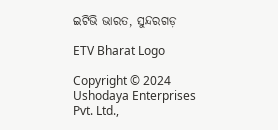ଇଟିଭି ଭାରତ, ସୁନ୍ଦରଗଡ଼

ETV Bharat Logo

Copyright © 2024 Ushodaya Enterprises Pvt. Ltd.,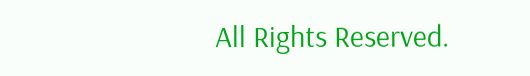All Rights Reserved.